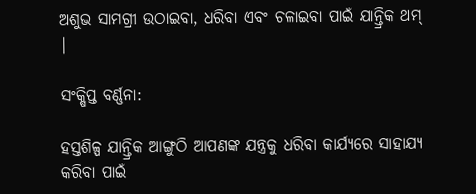ଅଶୁଭ ସାମଗ୍ରୀ ଉଠାଇବା, ଧରିବା ଏବଂ ଚଳାଇବା ପାଇଁ ଯାନ୍ତ୍ରିକ ଥମ୍ |

ସଂକ୍ଷିପ୍ତ ବର୍ଣ୍ଣନା:

ହସ୍ତଶିଳ୍ପ ଯାନ୍ତ୍ରିକ ଆଙ୍ଗୁଠି ଆପଣଙ୍କ ଯନ୍ତ୍ରକୁ ଧରିବା କାର୍ଯ୍ୟରେ ସାହାଯ୍ୟ କରିବା ପାଇଁ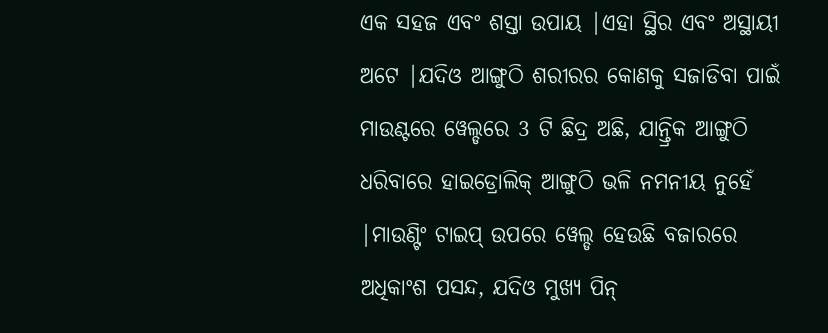ଏକ ସହଜ ଏବଂ ଶସ୍ତା ଉପାୟ |ଏହା ସ୍ଥିର ଏବଂ ଅସ୍ଥାୟୀ ଅଟେ |ଯଦିଓ ଆଙ୍ଗୁଠି ଶରୀରର କୋଣକୁ ସଜାଡିବା ପାଇଁ ମାଉଣ୍ଟରେ ୱେଲ୍ଡରେ 3 ଟି ଛିଦ୍ର ଅଛି, ଯାନ୍ତ୍ରିକ ଆଙ୍ଗୁଠି ଧରିବାରେ ହାଇଡ୍ରୋଲିକ୍ ଆଙ୍ଗୁଠି ଭଳି ନମନୀୟ ନୁହେଁ |ମାଉଣ୍ଟିଂ ଟାଇପ୍ ଉପରେ ୱେଲ୍ଡ ହେଉଛି ବଜାରରେ ଅଧିକାଂଶ ପସନ୍ଦ, ଯଦିଓ ମୁଖ୍ୟ ପିନ୍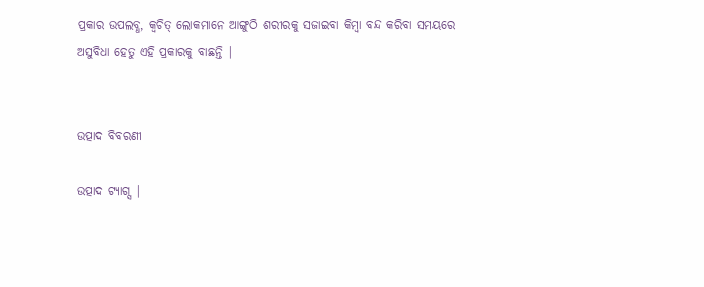ପ୍ରକାର ଉପଲବ୍ଧ, କ୍ୱଚିତ୍ ଲୋକମାନେ ଆଙ୍ଗୁଠି ଶରୀରକୁ ସଜାଇବା କିମ୍ବା ବନ୍ଦ କରିବା ସମୟରେ ଅସୁବିଧା ହେତୁ ଏହି ପ୍ରକାରକୁ ବାଛନ୍ତି |


ଉତ୍ପାଦ ବିବରଣୀ

ଉତ୍ପାଦ ଟ୍ୟାଗ୍ସ |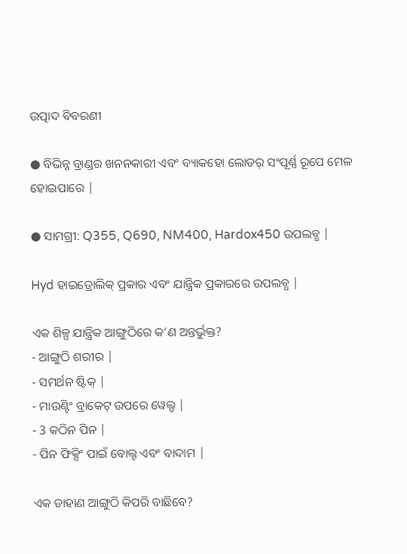ଉତ୍ପାଦ ବିବରଣୀ

● ବିଭିନ୍ନ ବ୍ରାଣ୍ଡର ଖନନକାରୀ ଏବଂ ବ୍ୟାକହୋ ଲୋଡର୍ ସଂପୂର୍ଣ୍ଣ ରୂପେ ମେଳ ହୋଇପାରେ |

● ସାମଗ୍ରୀ: Q355, Q690, NM400, Hardox450 ଉପଲବ୍ଧ |

Hyd ହାଇଡ୍ରୋଲିକ୍ ପ୍ରକାର ଏବଂ ଯାନ୍ତ୍ରିକ ପ୍ରକାରରେ ଉପଲବ୍ଧ |

ଏକ ଶିଳ୍ପ ଯାନ୍ତ୍ରିକ ଆଙ୍ଗୁଠିରେ କ’ଣ ଅନ୍ତର୍ଭୁକ୍ତ?
- ଆଙ୍ଗୁଠି ଶରୀର |
- ସମର୍ଥନ ଷ୍ଟିକ୍ |
- ମାଉଣ୍ଟିଂ ବ୍ରାକେଟ୍ ଉପରେ ୱେଲ୍ଡ |
- 3 କଠିନ ପିନ |
- ପିନ ଫିକ୍ସିଂ ପାଇଁ ବୋଲ୍ଟ ଏବଂ ବାଦାମ |

ଏକ ଡାହାଣ ଆଙ୍ଗୁଠି କିପରି ବାଛିବେ?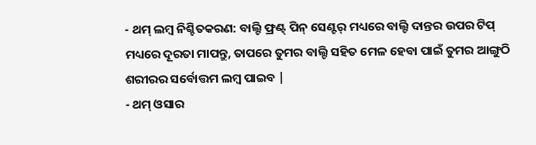- ଥମ୍ ଲମ୍ବ ନିଶ୍ଚିତକରଣ: ବାଲ୍ଟି ଫ୍ରଣ୍ଟ୍ ପିନ୍ ସେଣ୍ଟର୍ ମଧ୍ୟରେ ବାଲ୍ଟି ଦାନ୍ତର ଉପର ଟିପ୍ ମଧ୍ୟରେ ଦୂରତା ମାପନ୍ତୁ, ତାପରେ ତୁମର ବାଲ୍ଟି ସହିତ ମେଳ ହେବା ପାଇଁ ତୁମର ଆଙ୍ଗୁଠି ଶରୀରର ସର୍ବୋତ୍ତମ ଲମ୍ବ ପାଇବ |
- ଥମ୍ ଓସାର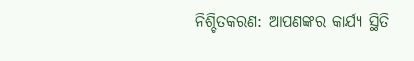ନିଶ୍ଚିତକରଣ: ଆପଣଙ୍କର କାର୍ଯ୍ୟ ସ୍ଥିତି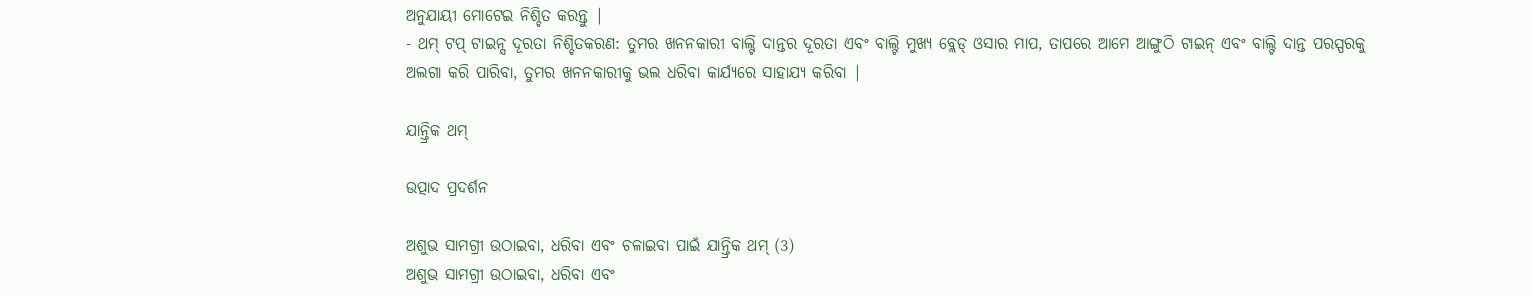ଅନୁଯାୟୀ ମୋଟେଇ ନିଶ୍ଚିତ କରନ୍ତୁ |
- ଥମ୍ ଟପ୍ ଟାଇନ୍ସ ଦୂରତା ନିଶ୍ଚିତକରଣ: ତୁମର ଖନନକାରୀ ବାଲ୍ଟି ଦାନ୍ତର ଦୂରତା ଏବଂ ବାଲ୍ଟି ମୁଖ୍ୟ ବ୍ଲେଡ୍ ଓସାର ମାପ, ତାପରେ ଆମେ ଆଙ୍ଗୁଠି ଟାଇନ୍ ଏବଂ ବାଲ୍ଟି ଦାନ୍ତ ପରସ୍ପରକୁ ଅଲଗା କରି ପାରିବା, ତୁମର ଖନନକାରୀକୁ ଭଲ ଧରିବା କାର୍ଯ୍ୟରେ ସାହାଯ୍ୟ କରିବା |

ଯାନ୍ତ୍ରିକ ଥମ୍

ଉତ୍ପାଦ ପ୍ରଦର୍ଶନ

ଅଶୁଭ ସାମଗ୍ରୀ ଉଠାଇବା, ଧରିବା ଏବଂ ଚଳାଇବା ପାଇଁ ଯାନ୍ତ୍ରିକ ଥମ୍ (3)
ଅଶୁଭ ସାମଗ୍ରୀ ଉଠାଇବା, ଧରିବା ଏବଂ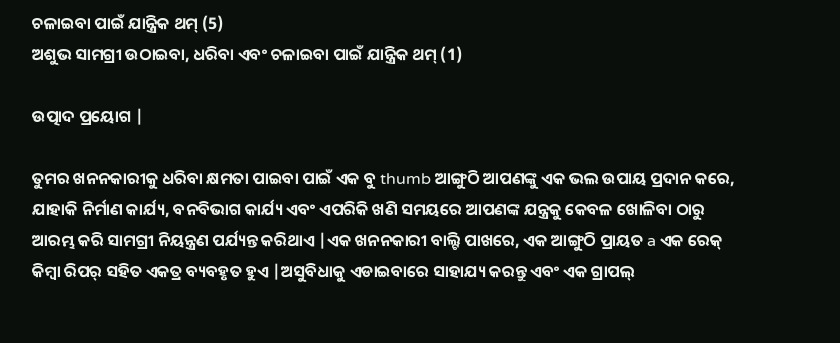ଚଳାଇବା ପାଇଁ ଯାନ୍ତ୍ରିକ ଥମ୍ (5)
ଅଶୁଭ ସାମଗ୍ରୀ ଉଠାଇବା, ଧରିବା ଏବଂ ଚଳାଇବା ପାଇଁ ଯାନ୍ତ୍ରିକ ଥମ୍ (1)

ଉତ୍ପାଦ ପ୍ରୟୋଗ |

ତୁମର ଖନନକାରୀକୁ ଧରିବା କ୍ଷମତା ପାଇବା ପାଇଁ ଏକ ବୁ thumb ଆଙ୍ଗୁଠି ଆପଣଙ୍କୁ ଏକ ଭଲ ଉପାୟ ପ୍ରଦାନ କରେ, ଯାହାକି ନିର୍ମାଣ କାର୍ଯ୍ୟ, ବନବିଭାଗ କାର୍ଯ୍ୟ ଏବଂ ଏପରିକି ଖଣି ସମୟରେ ଆପଣଙ୍କ ଯନ୍ତ୍ରକୁ କେବଳ ଖୋଳିବା ଠାରୁ ଆରମ୍ଭ କରି ସାମଗ୍ରୀ ନିୟନ୍ତ୍ରଣ ପର୍ଯ୍ୟନ୍ତ କରିଥାଏ |ଏକ ଖନନକାରୀ ବାଲ୍ଟି ପାଖରେ, ଏକ ଆଙ୍ଗୁଠି ପ୍ରାୟତ a ଏକ ରେକ୍ କିମ୍ବା ରିପର୍ ସହିତ ଏକତ୍ର ବ୍ୟବହୃତ ହୁଏ |ଅସୁବିଧାକୁ ଏଡାଇବାରେ ସାହାଯ୍ୟ କରନ୍ତୁ ଏବଂ ଏକ ଗ୍ରାପଲ୍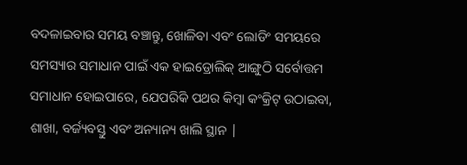ବଦଳାଇବାର ସମୟ ବଞ୍ଚାନ୍ତୁ, ଖୋଳିବା ଏବଂ ଲୋଡିଂ ସମୟରେ ସମସ୍ୟାର ସମାଧାନ ପାଇଁ ଏକ ହାଇଡ୍ରୋଲିକ୍ ଆଙ୍ଗୁଠି ସର୍ବୋତ୍ତମ ସମାଧାନ ହୋଇପାରେ, ଯେପରିକି ପଥର କିମ୍ବା କଂକ୍ରିଟ୍ ଉଠାଇବା, ଶାଖା, ବର୍ଜ୍ୟବସ୍ତୁ ଏବଂ ଅନ୍ୟାନ୍ୟ ଖାଲି ସ୍ଥାନ |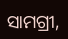ସାମଗ୍ରୀ,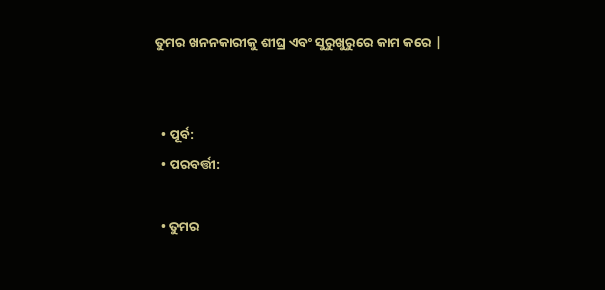ତୁମର ଖନନକାରୀକୁ ଶୀଘ୍ର ଏବଂ ସୁରୁଖୁରୁରେ କାମ କରେ |


  • ପୂର୍ବ:
  • ପରବର୍ତ୍ତୀ:

  • ତୁମର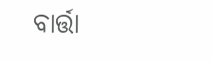ବାର୍ତ୍ତା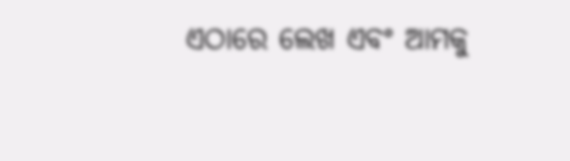ଏଠାରେ ଲେଖ ଏବଂ ଆମକୁ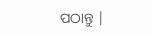ପଠାନ୍ତୁ |